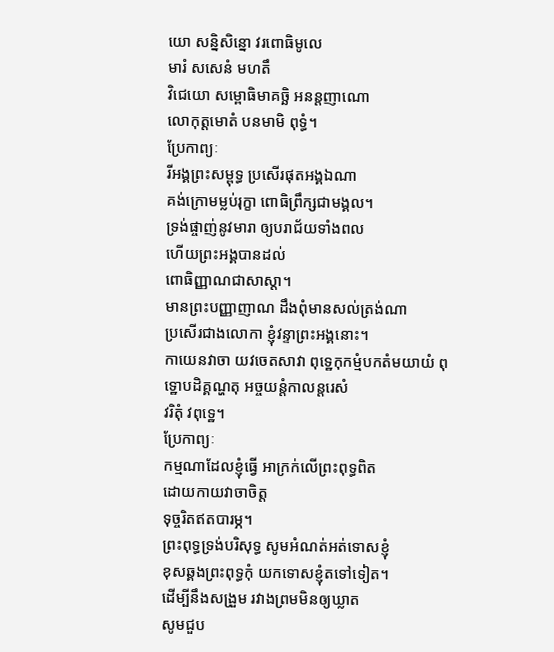យោ សន្និសិន្នោ វរពោធិមូលេ
មារំ សសេនំ មហតឹ
វិជេយោ សម្ពោធិមាគច្ឆិ អនន្តញាណោ
លោកុត្តមោតំ បនមាមិ ពុទ្ធំ។
ប្រែកាព្យៈ
រីអង្គព្រះសម្ពុទ្ធ ប្រសើរផុតអង្គឯណា
គង់ក្រោមម្លប់រុក្ខា ពោធិព្រឹក្សជាមង្គល។
ទ្រង់ផ្ចាញ់នូវមារា ឲ្យបរាជ័យទាំងពល
ហើយព្រះអង្គបានដល់
ពោធិញ្ញាណជាសាស្តា។
មានព្រះបញ្ញាញាណ ដឹងពុំមានសល់ត្រង់ណា
ប្រសើរជាងលោកា ខ្ញុំវន្ទាព្រះអង្គនោះ។
កាយេនវាចា យវចេតសាវា ពុទ្ឋេកុកម្មំបកតំមយាយំ ពុទ្ឋោបដិគ្គណ្ហតុ អច្ចយន្តំកាលន្តរេសំ
វរិតុំ វពុទ្ឋេ។
ប្រែកាព្យៈ
កម្មណាដែលខ្ញុំធ្វើ អាក្រក់លើព្រះពុទ្ធពិត
ដោយកាយវាចាចិត្ត
ទុច្ចរិតឥតបារម្ភ។
ព្រះពុទ្ធទ្រង់បរិសុទ្ធ សូមអំណត់អត់ទោសខ្ញុំ
ខុសឆ្គងព្រះពុទ្ធកុំ យកទោសខ្ញុំតទៅទៀត។
ដើម្បីនឹងសង្រួម រវាងព្រមមិនឲ្យឃ្លាត
សូមជួប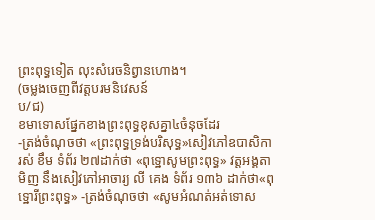ព្រះពុទ្ធទៀត លុះសំរេចនិព្វានហោង។
(ចម្លងចេញពីវត្តបរមនិវេសន៍
ប/ជ)
ខមាទោសផ្នែកខាងព្រះពុទ្ធខុសគ្នា៤ចំនុចដែរ
-ត្រង់ចំណុចថា «ព្រះពុទ្ធទ្រង់បរិសុទ្ធ»សៀវភៅឧបាសិកា រស់ ខឹម ទំព័រ ២៧ដាក់ថា «ពុទ្ឋោសូមព្រះពុទ្ធ» វត្តអង្គតាមិញ នឹងសៀវភៅអាចារ្យ លី គេង ទំព័រ ១៣៦ ដាក់ថា«ពុទ្ឋោរីព្រះពុទ្ធ» -ត្រង់ចំណុចថា «សូមអំណត់អត់ទោស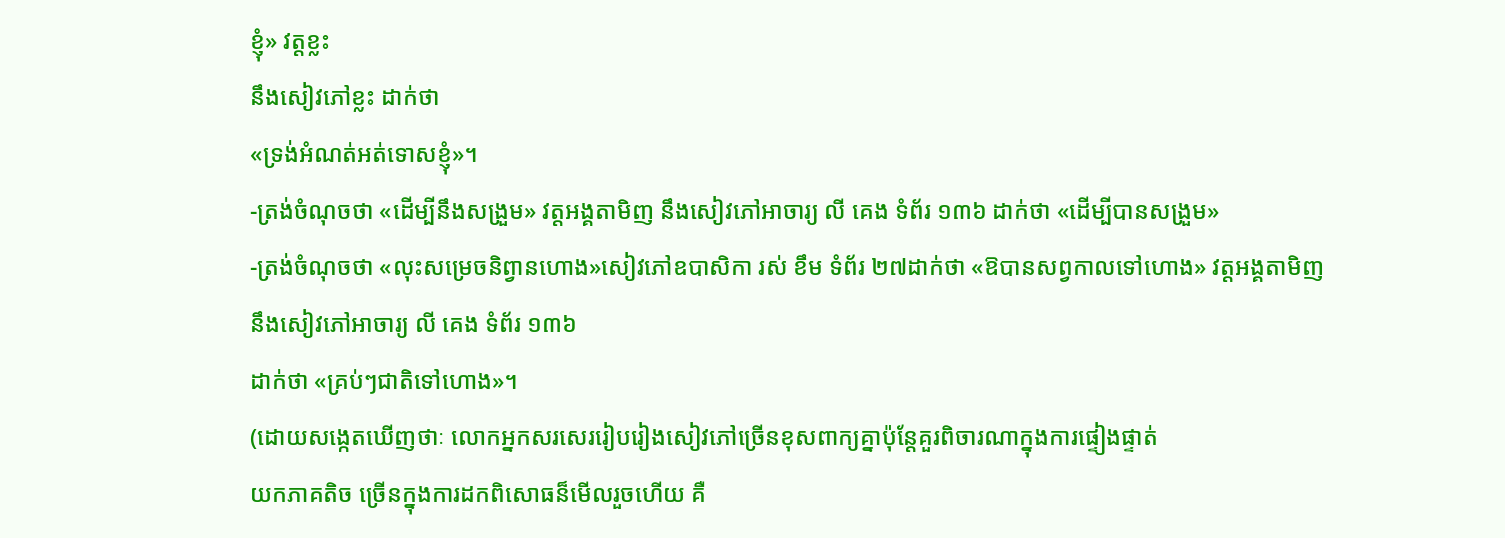ខ្ញុំ» វត្តខ្លះ
នឹងសៀវភៅខ្លះ ដាក់ថា
«ទ្រង់អំណត់អត់ទោសខ្ញុំ»។
-ត្រង់ចំណុចថា «ដើម្បីនឹងសង្រួម» វត្តអង្គតាមិញ នឹងសៀវភៅអាចារ្យ លី គេង ទំព័រ ១៣៦ ដាក់ថា «ដើម្បីបានសង្រួម»
-ត្រង់ចំណុចថា «លុះសម្រេចនិព្វានហោង»សៀវភៅឧបាសិកា រស់ ខឹម ទំព័រ ២៧ដាក់ថា «ឱបានសព្វកាលទៅហោង» វត្តអង្គតាមិញ នឹងសៀវភៅអាចារ្យ លី គេង ទំព័រ ១៣៦
ដាក់ថា «គ្រប់ៗជាតិទៅហោង»។
(ដោយសង្កេតឃើញថាៈ លោកអ្នកសរសេររៀបរៀងសៀវភៅច្រើនខុសពាក្យគ្នាប៉ុន្តែគួរពិចារណាក្នុងការផ្ទៀងផ្ទាត់
យកភាគតិច ច្រើនក្នុងការដកពិសោធន៏មើលរួចហើយ គឺ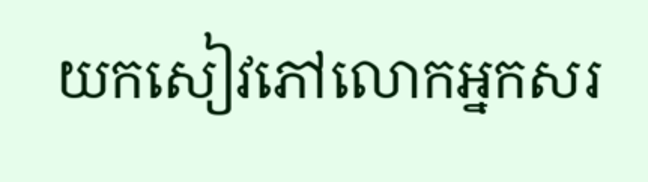យកសៀវភៅលោកអ្នកសរ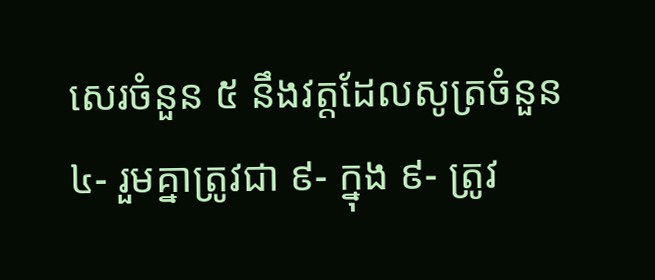សេរចំនួន ៥ នឹងវត្តដែលសូត្រចំនួន ៤- រួមគ្នាត្រូវជា ៩- ក្នុង ៩- ត្រូវ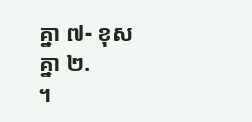គ្នា ៧- ខុសគ្នា ២.
។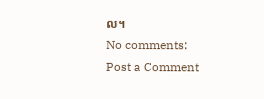ល។
No comments:
Post a Comment